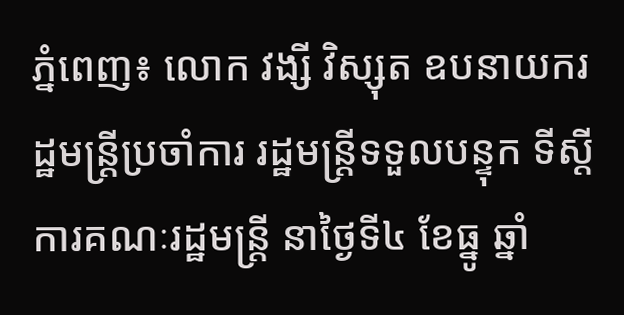ភ្នំពេញ៖ លោក វង្សី វិស្សុត ឧបនាយករដ្ឋមន្ត្រីប្រចាំការ រដ្ឋមន្ត្រីទទួលបន្ទុក ទីស្តីការគណៈរដ្ឋមន្ត្រី នាថ្ងៃទី៤ ខែធ្នូ ឆ្នាំ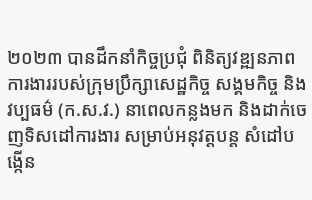២០២៣ បានដឹកនាំកិច្ចប្រជុំ ពិនិត្យវឌ្ឍនភាពការងាររបស់ក្រុមប្រឹក្សាសេដ្ឋកិច្ច សង្គមកិច្ច និងវប្បធម៌ (ក.ស.វ.) នាពេលកន្លងមក និងដាក់ចេញទិសដៅការងារ សម្រាប់អនុវត្តបន្ត សំដៅបង្កើន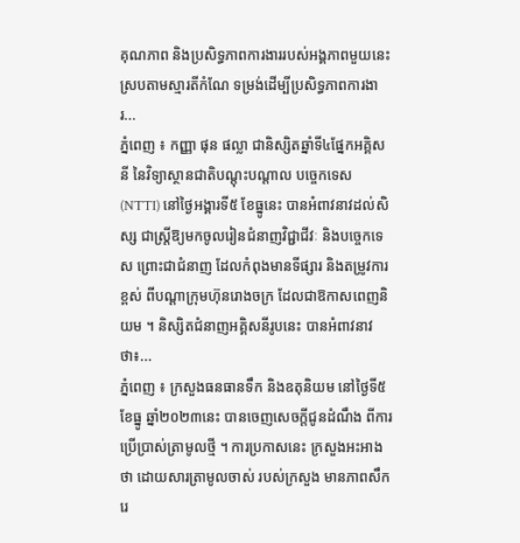គុណភាព និងប្រសិទ្ធភាពការងាររបស់អង្គភាពមួយនេះ ស្របតាមស្មារតីកំណែ ទម្រង់ដើម្បីប្រសិទ្ធភាពការងារ...
ភ្នំពេញ ៖ កញ្ញា ផុន ផល្លា ជានិស្សិតឆ្នាំទី៤ផ្នែកអគ្គិសនី នៃវិទ្យាស្ថានជាតិបណ្តុះបណ្តាល បច្ចេកទេស (NTTI) នៅថ្ងៃអង្គារទី៥ ខែធ្នូនេះ បានអំពាវនាវដល់សិស្ស ជាស្ត្រីឱ្យមកចូលរៀនជំនាញវិជ្ជាជីវៈ និងបច្ចេកទេស ព្រោះជាជំនាញ ដែលកំពុងមានទីផ្សារ និងតម្រូវការខ្ពស់ ពីបណ្តាក្រុមហ៊ុនរោងចក្រ ដែលជាឱកាសពេញនិយម ។ និស្សិតជំនាញអគ្គិសនីរូបនេះ បានអំពាវនាវថា៖...
ភ្នំពេញ ៖ ក្រសួងធនធានទឹក និងឧតុនិយម នៅថ្ងៃទី៥ ខែធ្នូ ឆ្នាំ២០២៣នេះ បានចេញសេចក្ដីជូនដំណឹង ពីការប្រើប្រាស់ត្រាមូលថ្មី ។ ការប្រកាសនេះ ក្រសួងអះអាងថា ដោយសារត្រាមូលចាស់ របស់ក្រសួង មានភាពសឹករេ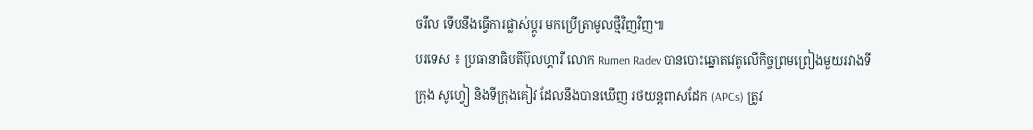ចរឹល ទើបនឹងធ្វើការផ្លាស់ប្តូរ មកប្រើត្រាមូលថ្មីវិញវិញ៕
បរទេស ៖ ប្រធានាធិបតីប៊ុលហ្គារី លោក Rumen Radev បានបោះឆ្នោតវេតូលើកិច្ចព្រមព្រៀងមួយរវាងទីក្រុង សូហ្វៀ និងទីក្រុងគៀវ ដែលនឹងបានឃើញ រថយន្តពាសដែក (APCs) ត្រូវ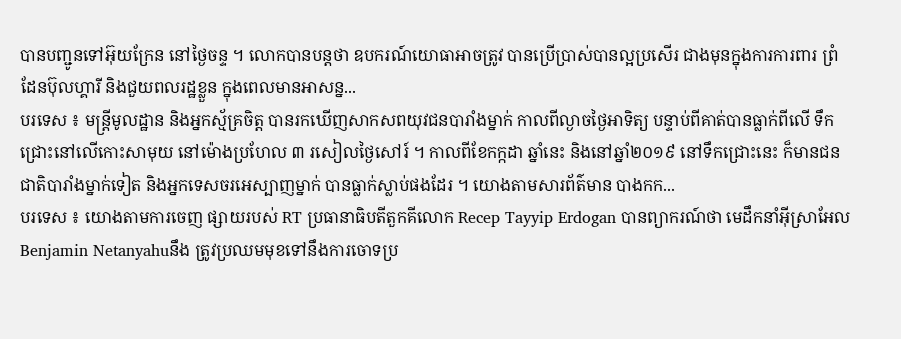បានបញ្ជូនទៅអ៊ុយក្រែន នៅថ្ងៃចន្ទ ។ លោកបានបន្តថា ឧបករណ៍យោធាអាចត្រូវ បានប្រើប្រាស់បានល្អប្រសើរ ជាងមុនក្នុងការការពារ ព្រំដែនប៊ុលហ្គារី និងជួយពលរដ្ឋខ្លួន ក្នុងពេលមានអាសន្ន...
បរទេស ៖ មន្ត្រីមូលដ្ឋាន និងអ្នកស្ម័គ្រចិត្ត បានរកឃើញសាកសពយុវជនបារាំងម្នាក់ កាលពីល្ងាចថ្ងៃអាទិត្យ បន្ទាប់ពីគាត់បានធ្លាក់ពីលើ ទឹកជ្រោះនៅលើកោះសាមុយ នៅម៉ោងប្រហែល ៣ រសៀលថ្ងៃសៅរ៍ ។ កាលពីខែកក្កដា ឆ្នាំនេះ និងនៅឆ្នាំ២០១៩ នៅទឹកជ្រោះនេះ ក៏មានជនជាតិបារាំងម្នាក់ទៀត និងអ្នកទេសចរអេស្បាញម្នាក់ បានធ្លាក់ស្លាប់ផងដែរ ។ យោងតាមសារព័ត៌មាន បាងកក...
បរទេស ៖ យោងតាមការចេញ ផ្សាយរបស់ RT ប្រធានាធិបតីតួកគីលោក Recep Tayyip Erdogan បានព្យាករណ៍ថា មេដឹកនាំអ៊ីស្រាអែល Benjamin Netanyahuនឹង ត្រូវប្រឈមមុខទៅនឹងការចោទប្រ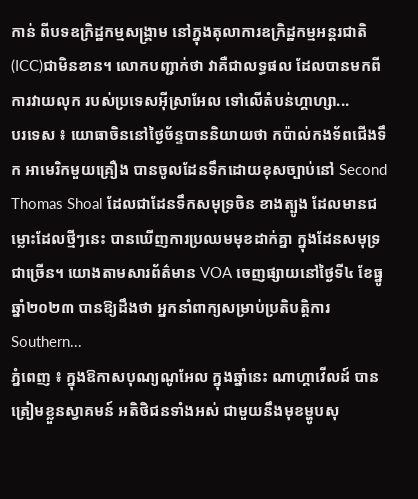កាន់ ពីបទឧក្រិដ្ឋកម្មសង្គ្រាម នៅក្នុងតុលាការឧក្រិដ្ឋកម្មអន្តរជាតិ (ICC)ជាមិនខាន។ លោកបញ្ជាក់ថា វាគឺជាលទ្ធផល ដែលបានមកពីការវាយលុក របស់ប្រទេសអ៊ីស្រាអែល ទៅលើតំបន់ហ្គាហ្សា...
បរទេស ៖ យោធាចិននៅថ្ងៃច័ន្ទបាននិយាយថា កប៉ាល់កងទ័ពជើងទឹក អាមេរិកមួយគ្រឿង បានចូលដែនទឹកដោយខុសច្បាប់នៅ Second Thomas Shoal ដែលជាដែនទឹកសមុទ្រចិន ខាងត្បូង ដែលមានជម្លោះដែលថ្មីៗនេះ បានឃើញការប្រឈមមុខដាក់គ្នា ក្នុងដែនសមុទ្រជាច្រើន។ យោងតាមសារព័ត៌មាន VOA ចេញផ្សាយនៅថ្ងៃទី៤ ខែធ្នូ ឆ្នាំ២០២៣ បានឱ្យដឹងថា អ្នកនាំពាក្យសម្រាប់ប្រតិបត្តិការ Southern...
ភ្នំពេញ ៖ ក្នុងឱកាសបុណ្យណូអែល ក្នុងឆ្នាំនេះ ណាហ្គាវើលដ៍ បានត្រៀមខ្លួនស្វាគមន៍ អតិថិជនទាំងអស់ ជាមួយនឹងមុខម្ហូបសុ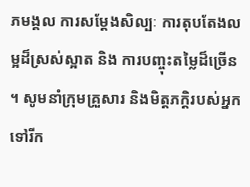ភមង្គល ការសម្តែងសិល្បៈ ការតុបតែងលម្អដ៏ស្រស់ស្អាត និង ការបញ្ចុះតម្លៃដ៏ច្រើន ។ សូមនាំក្រុមគ្រួសារ និងមិត្តភក្តិរបស់អ្នក ទៅរីក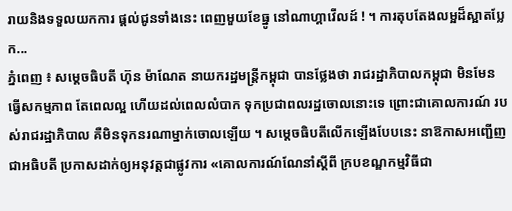រាយនិងទទួលយកការ ផ្តល់ជូនទាំងនេះ ពេញមួយខែធ្នូ នៅណាហ្គាវើលដ៍ ! ។ ការតុបតែងលម្អដ៏ស្អាតប្លែក...
ភ្នំពេញ ៖ សម្តេចធិបតី ហ៊ុន ម៉ាណែត នាយករដ្ឋមន្ត្រីកម្ពុជា បានថ្លែងថា រាជរដ្ឋាភិបាលកម្ពុជា មិនមែនធ្វើសកម្មភាព តែពេលល្អ ហើយដល់ពេលលំបាក ទុកប្រជាពលរដ្ឋចោលនោះទេ ព្រោះជាគោលការណ៍ របស់រាជរដ្ឋាភិបាល គឺមិនទុកនរណាម្នាក់ចោលឡើយ ។ សម្តេចធិបតីលើកឡើងបែបនេះ នាឱកាសអញ្ជើញជាអធិបតី ប្រកាសដាក់ឲ្យអនុវត្តជាផ្លូវការ «គោលការណ៍ណែនាំស្តីពី ក្របខណ្ឌកម្មវិធីជា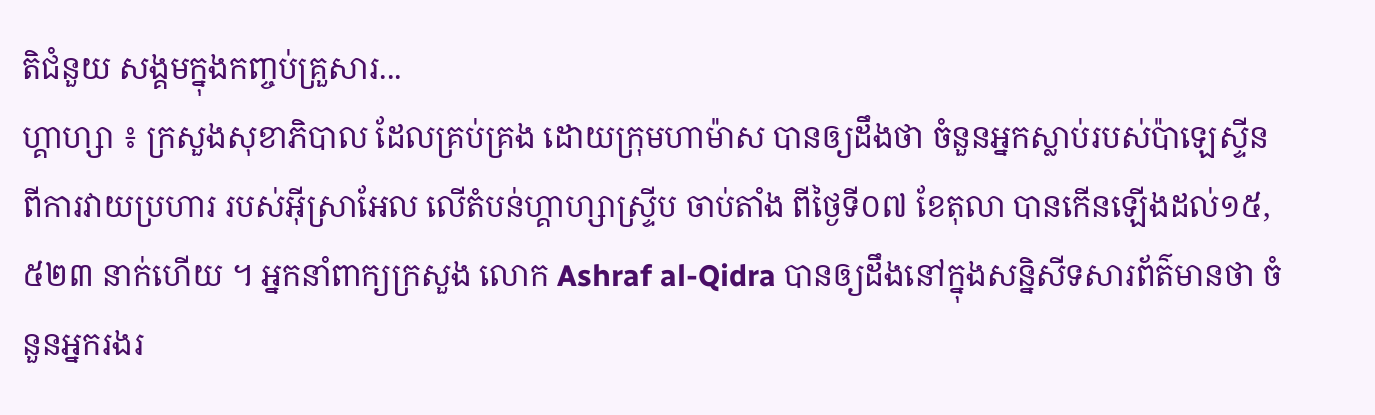តិជំនួយ សង្គមក្នុងកញ្ចប់គ្រួសារ...
ហ្គាហ្សា ៖ ក្រសួងសុខាភិបាល ដែលគ្រប់គ្រង ដោយក្រុមហាម៉ាស បានឲ្យដឹងថា ចំនួនអ្នកស្លាប់របស់ប៉ាឡេស្ទីន ពីការវាយប្រហារ របស់អ៊ីស្រាអែល លើតំបន់ហ្គាហ្សាស្ទ្រីប ចាប់តាំង ពីថ្ងៃទី០៧ ខែតុលា បានកើនឡើងដល់១៥,៥២៣ នាក់ហើយ ។ អ្នកនាំពាក្យក្រសួង លោក Ashraf al-Qidra បានឲ្យដឹងនៅក្នុងសន្និសីទសារព័ត៌មានថា ចំនួនអ្នករងរ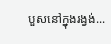បួសនៅក្នុងរង្វង់...